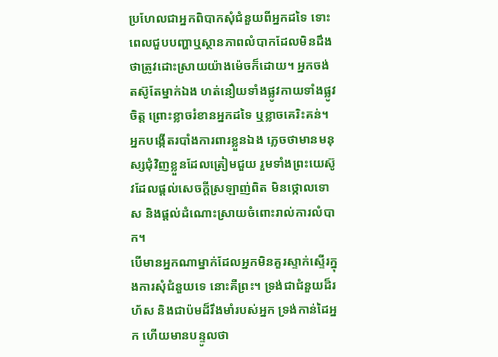ប្រហែលជាអ្នកពិបាកសុំជំនួយពីអ្នកដទៃ ទោះពេលជួបបញ្ហាឬស្ថានភាពលំបាកដែលមិនដឹងថាត្រូវដោះស្រាយយ៉ាងម៉េចក៏ដោយ។ អ្នកចង់តស៊ូតែម្នាក់ឯង ហត់នឿយទាំងផ្លូវកាយទាំងផ្លូវចិត្ត ព្រោះខ្លាចរំខានអ្នកដទៃ ឬខ្លាចគេរិះគន់។ អ្នកបង្កើតរបាំងការពារខ្លួនឯង ភ្លេចថាមានមនុស្សជុំវិញខ្លួនដែលត្រៀមជួយ រួមទាំងព្រះយេស៊ូវដែលផ្ដល់សេចក្ដីស្រឡាញ់ពិត មិនថ្កោលទោស និងផ្ដល់ដំណោះស្រាយចំពោះរាល់ការលំបាក។
បើមានអ្នកណាម្នាក់ដែលអ្នកមិនគួរស្ទាក់ស្ទើរក្នុងការសុំជំនួយទេ នោះគឺព្រះ។ ទ្រង់ជាជំនួយដ៏រហ័ស និងជាប៉មដ៏រឹងមាំរបស់អ្នក ទ្រង់កាន់ដៃអ្នក ហើយមានបន្ទូលថា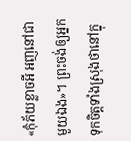«កុំភ័យខ្លាចអី អញនៅជាមួយឯង»។ ព្រះចង់ឲ្យអ្នកទុកចិត្តទាំងស្រុងថានៅក្នុ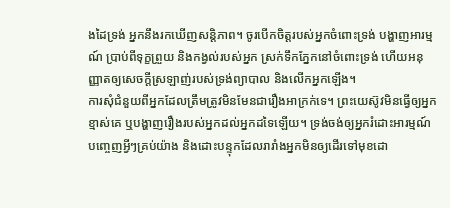ងដៃទ្រង់ អ្នកនឹងរកឃើញសន្តិភាព។ ចូរបើកចិត្តរបស់អ្នកចំពោះទ្រង់ បង្ហាញអារម្មណ៍ ប្រាប់ពីទុក្ខព្រួយ និងកង្វល់របស់អ្នក ស្រក់ទឹកភ្នែកនៅចំពោះទ្រង់ ហើយអនុញ្ញាតឲ្យសេចក្ដីស្រឡាញ់របស់ទ្រង់ព្យាបាល និងលើកអ្នកឡើង។
ការសុំជំនួយពីអ្នកដែលត្រឹមត្រូវមិនមែនជារឿងអាក្រក់ទេ។ ព្រះយេស៊ូវមិនធ្វើឲ្យអ្នកខ្មាស់គេ ឬបង្ហាញរឿងរបស់អ្នកដល់អ្នកដទៃឡើយ។ ទ្រង់ចង់ឲ្យអ្នករំដោះអារម្មណ៍ បញ្ចេញអ្វីៗគ្រប់យ៉ាង និងដោះបន្ទុកដែលរារាំងអ្នកមិនឲ្យដើរទៅមុខដោ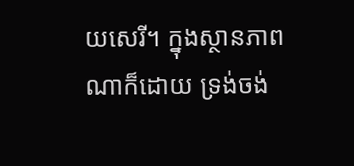យសេរី។ ក្នុងស្ថានភាពណាក៏ដោយ ទ្រង់ចង់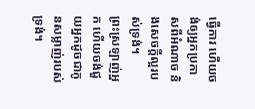ធ្វើការ ហើយចង់ឲ្យអ្នកប្រកាសពីអំណាច និងសេចក្ដីល្អរបស់ទ្រង់។
ព្រះស្រឡាញ់អ្នក ហើយចង់ជួយអ្នកដូចជាកូនសម្លាញ់របស់ទ្រង់។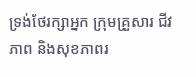ទ្រង់ថែរក្សាអ្នក ក្រុមគ្រួសារ ជីវភាព និងសុខភាពរ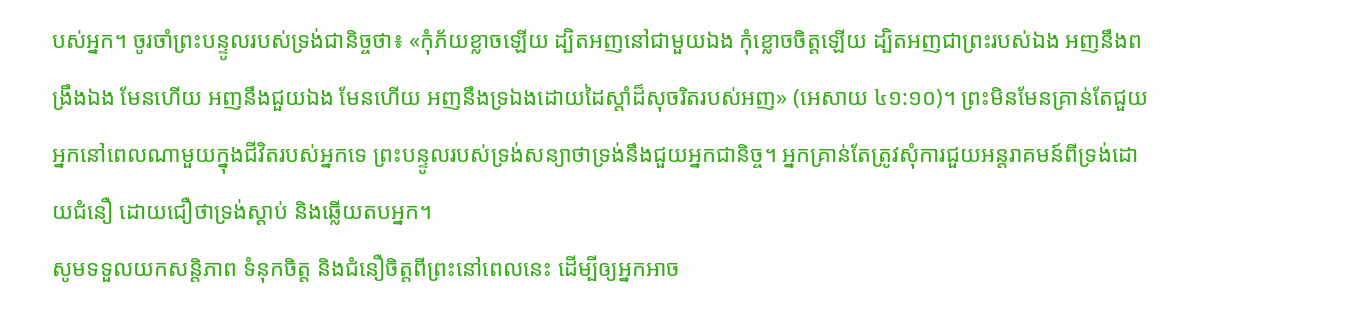បស់អ្នក។ ចូរចាំព្រះបន្ទូលរបស់ទ្រង់ជានិច្ចថា៖ «កុំភ័យខ្លាចឡើយ ដ្បិតអញនៅជាមួយឯង កុំខ្លោចចិត្តឡើយ ដ្បិតអញជាព្រះរបស់ឯង អញនឹងពង្រឹងឯង មែនហើយ អញនឹងជួយឯង មែនហើយ អញនឹងទ្រឯងដោយដៃស្ដាំដ៏សុចរិតរបស់អញ» (អេសាយ ៤១:១០)។ ព្រះមិនមែនគ្រាន់តែជួយអ្នកនៅពេលណាមួយក្នុងជីវិតរបស់អ្នកទេ ព្រះបន្ទូលរបស់ទ្រង់សន្យាថាទ្រង់នឹងជួយអ្នកជានិច្ច។ អ្នកគ្រាន់តែត្រូវសុំការជួយអន្តរាគមន៍ពីទ្រង់ដោយជំនឿ ដោយជឿថាទ្រង់ស្ដាប់ និងឆ្លើយតបអ្នក។
សូមទទួលយកសន្តិភាព ទំនុកចិត្ត និងជំនឿចិត្តពីព្រះនៅពេលនេះ ដើម្បីឲ្យអ្នកអាច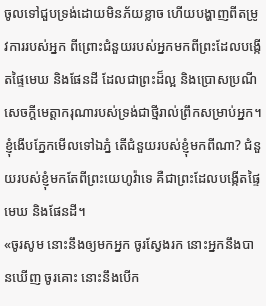ចូលទៅជួបទ្រង់ដោយមិនភ័យខ្លាច ហើយបង្ហាញពីតម្រូវការរបស់អ្នក ពីព្រោះជំនួយរបស់អ្នកមកពីព្រះដែលបង្កើតផ្ទៃមេឃ និងផែនដី ដែលជាព្រះដ៏ល្អ និងប្រោសប្រណីសេចក្ដីមេត្តាករុណារបស់ទ្រង់ជាថ្មីរាល់ព្រឹកសម្រាប់អ្នក។
ខ្ញុំងើបភ្នែកមើលទៅឯភ្នំ តើជំនួយរបស់ខ្ញុំមកពីណា? ជំនួយរបស់ខ្ញុំមកតែពីព្រះយេហូវ៉ាទេ គឺជាព្រះដែលបង្កើតផ្ទៃមេឃ និងផែនដី។
«ចូរសូម នោះនឹងឲ្យមកអ្នក ចូរស្វែងរក នោះអ្នកនឹងបានឃើញ ចូរគោះ នោះនឹងបើក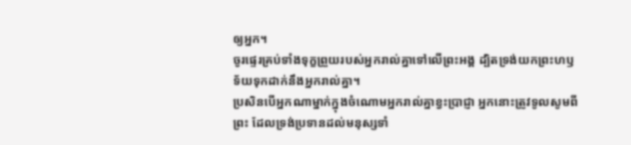ឲ្យអ្នក។
ចូរផ្ទេរគ្រប់ទាំងទុក្ខព្រួយរបស់អ្នករាល់គ្នាទៅលើព្រះអង្គ ដ្បិតទ្រង់យកព្រះហឫទ័យទុកដាក់នឹងអ្នករាល់គ្នា។
ប្រសិនបើអ្នកណាម្នាក់ក្នុងចំណោមអ្នករាល់គ្នាខ្វះប្រាជ្ញា អ្នកនោះត្រូវទូលសូមពីព្រះ ដែលទ្រង់ប្រទានដល់មនុស្សទាំ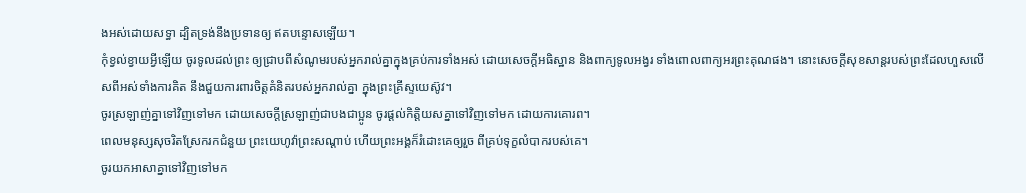ងអស់ដោយសទ្ធា ដ្បិតទ្រង់នឹងប្រទានឲ្យ ឥតបន្ទោសឡើយ។
កុំខ្វល់ខ្វាយអ្វីឡើយ ចូរទូលដល់ព្រះ ឲ្យជ្រាបពីសំណូមរបស់អ្នករាល់គ្នាក្នុងគ្រប់ការទាំងអស់ ដោយសេចក្ដីអធិស្ឋាន និងពាក្យទូលអង្វរ ទាំងពោលពាក្យអរព្រះគុណផង។ នោះសេចក្ដីសុខសាន្តរបស់ព្រះដែលហួសលើសពីអស់ទាំងការគិត នឹងជួយការពារចិត្តគំនិតរបស់អ្នករាល់គ្នា ក្នុងព្រះគ្រីស្ទយេស៊ូវ។
ចូរស្រឡាញ់គ្នាទៅវិញទៅមក ដោយសេចក្ដីស្រឡាញ់ជាបងជាប្អូន ចូរផ្តល់កិត្តិយសគ្នាទៅវិញទៅមក ដោយការគោរព។
ពេលមនុស្សសុចរិតស្រែករកជំនួយ ព្រះយេហូវ៉ាព្រះសណ្ដាប់ ហើយព្រះអង្គក៏រំដោះគេឲ្យរួច ពីគ្រប់ទុក្ខលំបាករបស់គេ។
ចូរយកអាសាគ្នាទៅវិញទៅមក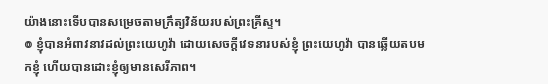យ៉ាងនោះទើបបានសម្រេចតាមក្រឹត្យវិន័យរបស់ព្រះគ្រីស្ទ។
៙ ខ្ញុំបានអំពាវនាវដល់ព្រះយេហូវ៉ា ដោយសេចក្ដីវេទនារបស់ខ្ញុំ ព្រះយេហូវ៉ា បានឆ្លើយតបមកខ្ញុំ ហើយបានដោះខ្ញុំឲ្យមានសេរីភាព។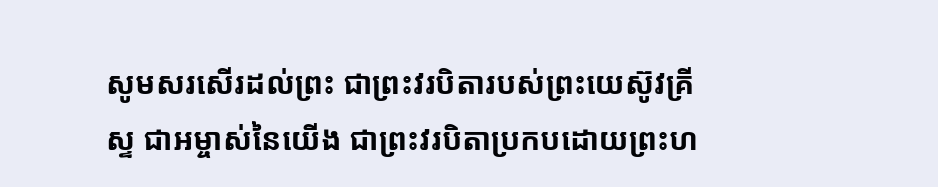សូមសរសើរដល់ព្រះ ជាព្រះវរបិតារបស់ព្រះយេស៊ូវគ្រីស្ទ ជាអម្ចាស់នៃយើង ជាព្រះវរបិតាប្រកបដោយព្រះហ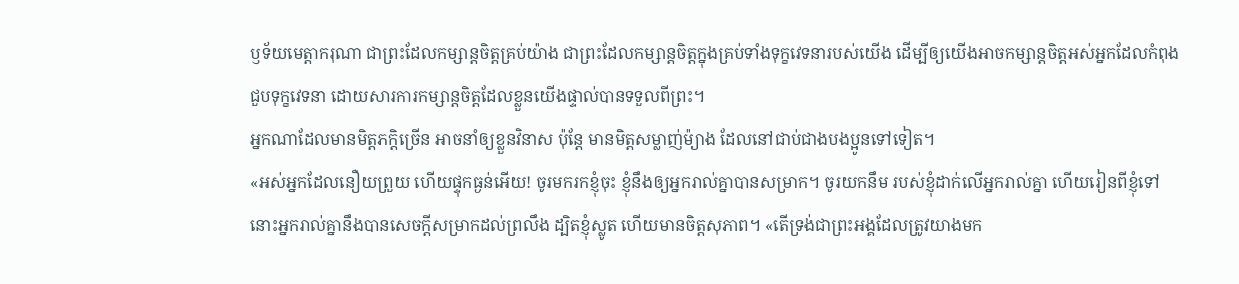ឫទ័យមេត្ដាករុណា ជាព្រះដែលកម្សាន្តចិត្តគ្រប់យ៉ាង ជាព្រះដែលកម្សាន្តចិត្តក្នុងគ្រប់ទាំងទុក្ខវេទនារបស់យើង ដើម្បីឲ្យយើងអាចកម្សាន្តចិត្តអស់អ្នកដែលកំពុងជួបទុក្ខវេទនា ដោយសារការកម្សាន្តចិត្តដែលខ្លួនយើងផ្ទាល់បានទទួលពីព្រះ។
អ្នកណាដែលមានមិត្តភក្តិច្រើន អាចនាំឲ្យខ្លួនវិនាស ប៉ុន្តែ មានមិត្តសម្លាញ់ម៉្យាង ដែលនៅជាប់ជាងបងប្អូនទៅទៀត។
«អស់អ្នកដែលនឿយព្រួយ ហើយផ្ទុកធ្ងន់អើយ! ចូរមករកខ្ញុំចុះ ខ្ញុំនឹងឲ្យអ្នករាល់គ្នាបានសម្រាក។ ចូរយកនឹម របស់ខ្ញុំដាក់លើអ្នករាល់គ្នា ហើយរៀនពីខ្ញុំទៅ នោះអ្នករាល់គ្នានឹងបានសេចក្តីសម្រាកដល់ព្រលឹង ដ្បិតខ្ញុំស្លូត ហើយមានចិត្តសុភាព។ «តើទ្រង់ជាព្រះអង្គដែលត្រូវយាងមក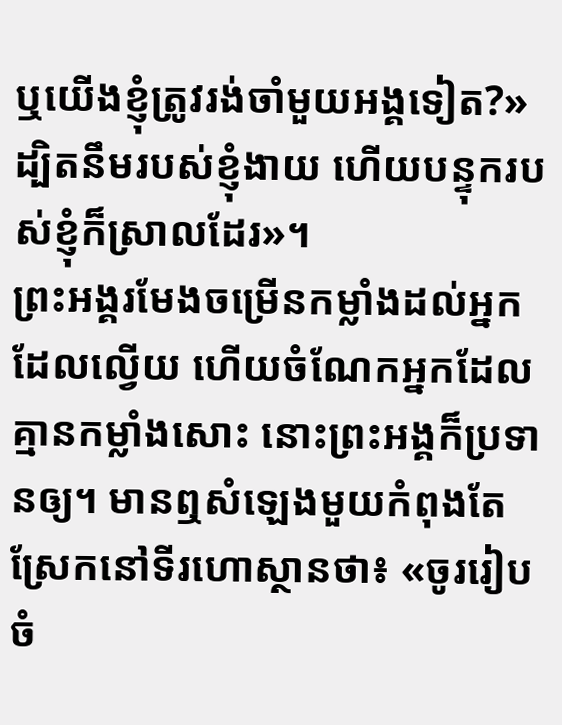ឬយើងខ្ញុំត្រូវរង់ចាំមួយអង្គទៀត?» ដ្បិតនឹមរបស់ខ្ញុំងាយ ហើយបន្ទុករបស់ខ្ញុំក៏ស្រាលដែរ»។
ព្រះអង្គរមែងចម្រើនកម្លាំងដល់អ្នកដែលល្វើយ ហើយចំណែកអ្នកដែលគ្មានកម្លាំងសោះ នោះព្រះអង្គក៏ប្រទានឲ្យ។ មានឮសំឡេងមួយកំពុងតែស្រែកនៅទីរហោស្ថានថា៖ «ចូររៀបចំ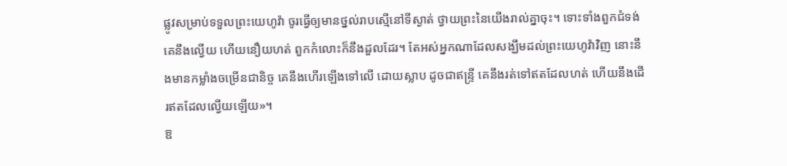ផ្លូវសម្រាប់ទទួលព្រះយេហូវ៉ា ចូរធ្វើឲ្យមានថ្នល់រាបស្មើនៅទីស្ងាត់ ថ្វាយព្រះនៃយើងរាល់គ្នាចុះ។ ទោះទាំងពួកជំទង់ គេនឹងល្វើយ ហើយនឿយហត់ ពួកកំលោះក៏នឹងដួលដែរ។ តែអស់អ្នកណាដែលសង្ឃឹមដល់ព្រះយេហូវ៉ាវិញ នោះនឹងមានកម្លាំងចម្រើនជានិច្ច គេនឹងហើរឡើងទៅលើ ដោយស្លាប ដូចជាឥន្ទ្រី គេនឹងរត់ទៅឥតដែលហត់ ហើយនឹងដើរឥតដែលល្វើយឡើយ»។
ឱ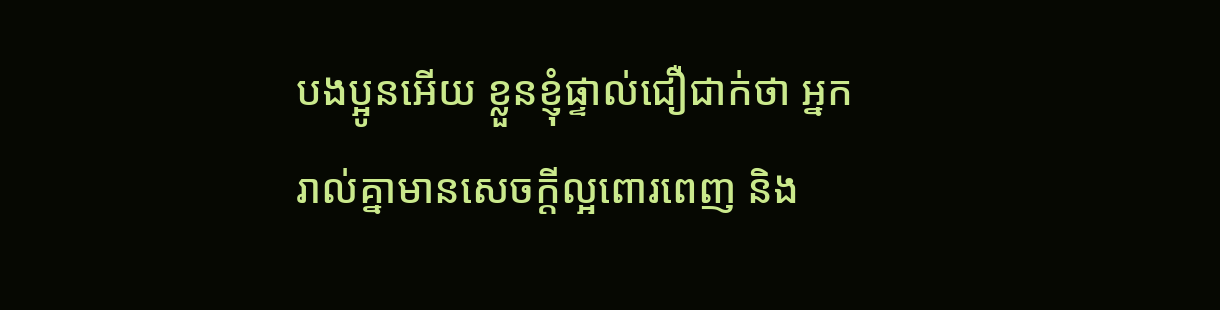បងប្អូនអើយ ខ្លួនខ្ញុំផ្ទាល់ជឿជាក់ថា អ្នករាល់គ្នាមានសេចក្តីល្អពោរពេញ និង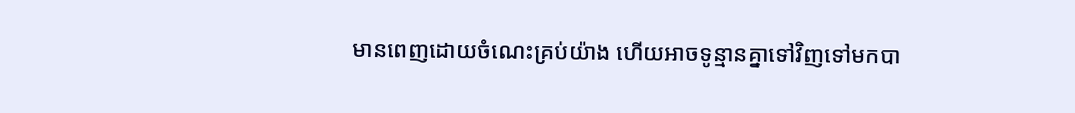មានពេញដោយចំណេះគ្រប់យ៉ាង ហើយអាចទូន្មានគ្នាទៅវិញទៅមកបា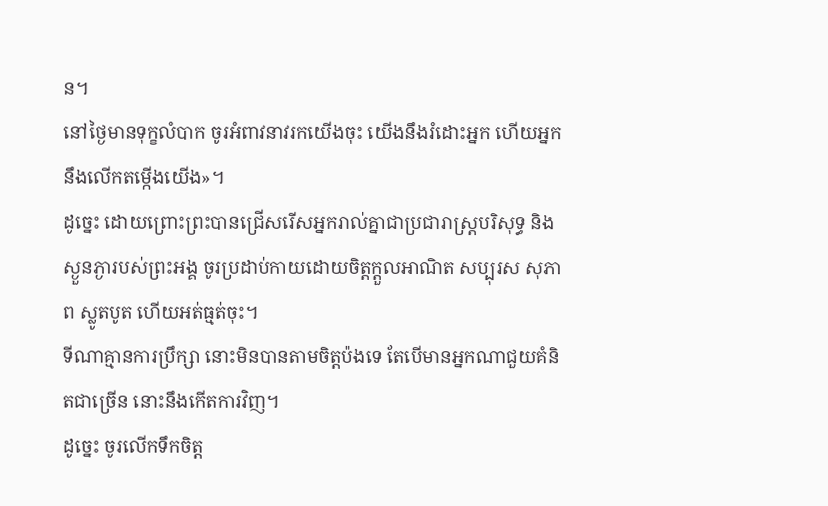ន។
នៅថ្ងៃមានទុក្ខលំបាក ចូរអំពាវនាវរកយើងចុះ យើងនឹងរំដោះអ្នក ហើយអ្នកនឹងលើកតម្កើងយើង»។
ដូច្នេះ ដោយព្រោះព្រះបានជ្រើសរើសអ្នករាល់គ្នាជាប្រជារាស្រ្តបរិសុទ្ធ និងស្ងួនភ្ងារបស់ព្រះអង្គ ចូរប្រដាប់កាយដោយចិត្តក្តួលអាណិត សប្បុរស សុភាព ស្លូតបូត ហើយអត់ធ្មត់ចុះ។
ទីណាគ្មានការប្រឹក្សា នោះមិនបានតាមចិត្តប៉ងទេ តែបើមានអ្នកណាជួយគំនិតជាច្រើន នោះនឹងកើតការវិញ។
ដូច្នេះ ចូរលើកទឹកចិត្ត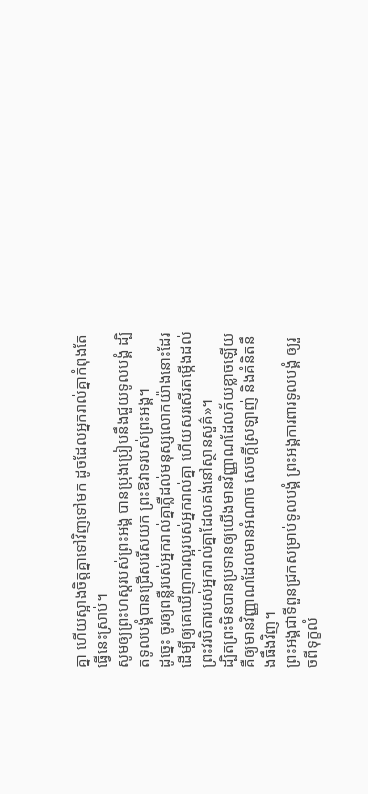គ្នា ហើយស្អាងចិត្តគ្នាទៅវិញទៅមក ដូចដែលអ្នករាល់គ្នាកំពុងតែធ្វើនេះស្រាប់។
សូមឲ្យព្រះហស្តរបស់ព្រះអង្គ បានប្រុងប្រៀបនឹងជួយទូលបង្គំ ដ្បិតទូលបង្គំបានជ្រើសរើសយក ព្រះឱវាទរបស់ព្រះអង្គ។
ដូច្នេះ ចូរឲ្យពន្លឺរបស់អ្នករាល់គ្នាភ្លឺដល់មនុស្សលោកយ៉ាងនោះដែរ ដើម្បីឲ្យគេឃើញការល្អរបស់អ្នករាល់គ្នា ហើយសរសើរតម្កើងដល់ព្រះវរបិតារបស់អ្នករាល់គ្នាដែលគង់នៅស្ថានសួគ៌»។
ដ្បិតព្រះមិនបានប្រទានឲ្យយើងមានវិញ្ញាណដែលភ័យខ្លាចឡើយ គឺឲ្យមានវិញ្ញាណដែលមានអំណាច សេចក្ដីស្រឡាញ់ និងគំនិតនឹងធឹងវិញ។
ព្រះអង្គជាទីពួនជ្រកសម្រាប់ទូលបង្គំ ព្រះអង្គការពារទូលបង្គំ ឲ្យរួចពីទុក្ខលំ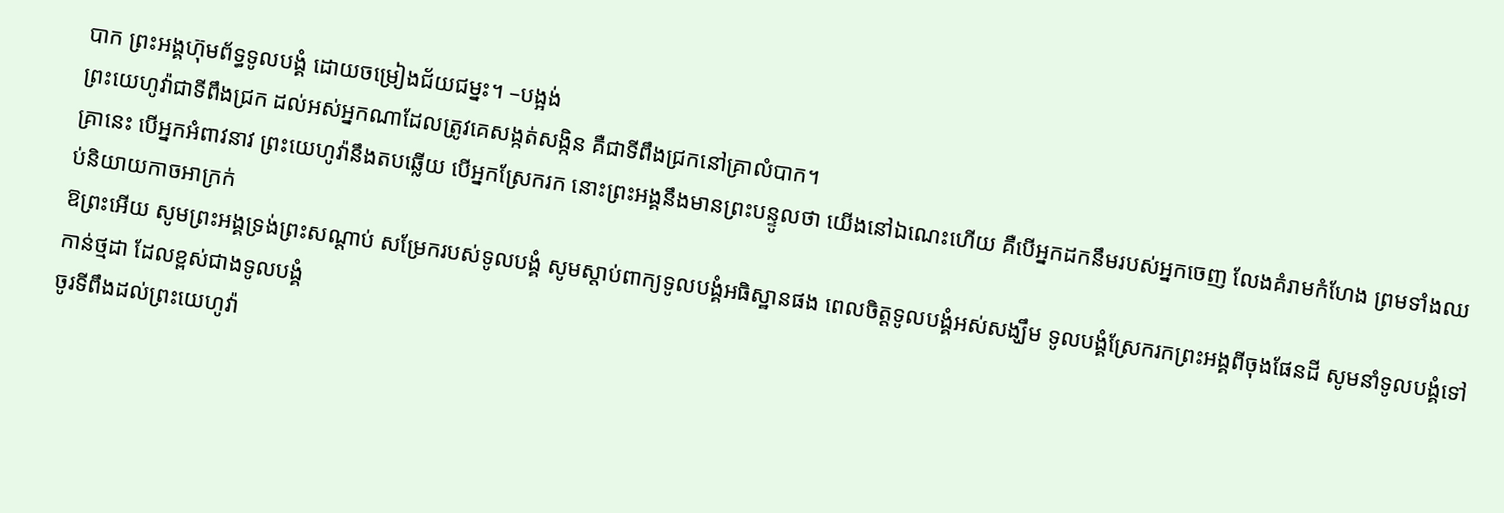បាក ព្រះអង្គហ៊ុមព័ទ្ធទូលបង្គំ ដោយចម្រៀងជ័យជម្នះ។ –បង្អង់
ព្រះយេហូវ៉ាជាទីពឹងជ្រក ដល់អស់អ្នកណាដែលត្រូវគេសង្កត់សង្កិន គឺជាទីពឹងជ្រកនៅគ្រាលំបាក។
គ្រានេះ បើអ្នកអំពាវនាវ ព្រះយេហូវ៉ានឹងតបឆ្លើយ បើអ្នកស្រែករក នោះព្រះអង្គនឹងមានព្រះបន្ទូលថា យើងនៅឯណេះហើយ គឺបើអ្នកដកនឹមរបស់អ្នកចេញ លែងគំរាមកំហែង ព្រមទាំងឈប់និយាយកាចអាក្រក់
ឱព្រះអើយ សូមព្រះអង្គទ្រង់ព្រះសណ្ដាប់ សម្រែករបស់ទូលបង្គំ សូមស្តាប់ពាក្យទូលបង្គំអធិស្ឋានផង ពេលចិត្តទូលបង្គំអស់សង្ឃឹម ទូលបង្គំស្រែករកព្រះអង្គពីចុងផែនដី សូមនាំទូលបង្គំទៅកាន់ថ្មដា ដែលខ្ពស់ជាងទូលបង្គំ
ចូរទីពឹងដល់ព្រះយេហូវ៉ា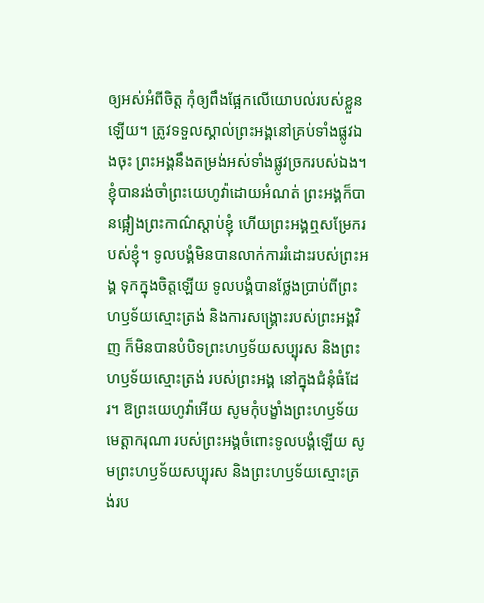ឲ្យអស់អំពីចិត្ត កុំឲ្យពឹងផ្អែកលើយោបល់របស់ខ្លួនឡើយ។ ត្រូវទទួលស្គាល់ព្រះអង្គនៅគ្រប់ទាំងផ្លូវឯងចុះ ព្រះអង្គនឹងតម្រង់អស់ទាំងផ្លូវច្រករបស់ឯង។
ខ្ញុំបានរង់ចាំព្រះយេហូវ៉ាដោយអំណត់ ព្រះអង្គក៏បានផ្អៀងព្រះកាណ៌ស្តាប់ខ្ញុំ ហើយព្រះអង្គឮសម្រែករបស់ខ្ញុំ។ ទូលបង្គំមិនបានលាក់ការរំដោះរបស់ព្រះអង្គ ទុកក្នុងចិត្តឡើយ ទូលបង្គំបានថ្លែងប្រាប់ពីព្រះហឫទ័យស្មោះត្រង់ និងការសង្គ្រោះរបស់ព្រះអង្គវិញ ក៏មិនបានបំបិទព្រះហឫទ័យសប្បុរស និងព្រះហឫទ័យស្មោះត្រង់ របស់ព្រះអង្គ នៅក្នុងជំនុំធំដែរ។ ឱព្រះយេហូវ៉ាអើយ សូមកុំបង្ខាំងព្រះហឫទ័យមេត្តាករុណា របស់ព្រះអង្គចំពោះទូលបង្គំឡើយ សូមព្រះហឫទ័យសប្បុរស និងព្រះហឫទ័យស្មោះត្រង់រប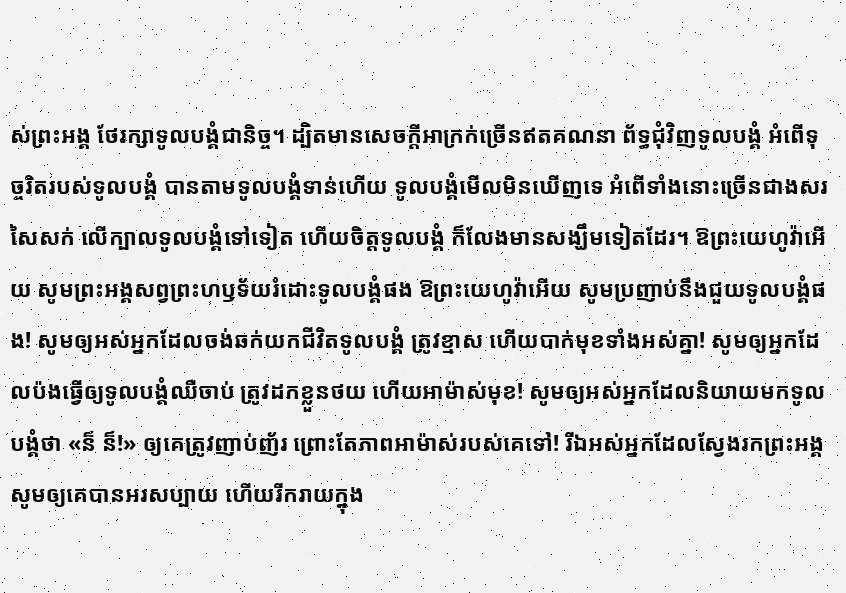ស់ព្រះអង្គ ថែរក្សាទូលបង្គំជានិច្ច។ ដ្បិតមានសេចក្ដីអាក្រក់ច្រើនឥតគណនា ព័ទ្ធជុំវិញទូលបង្គំ អំពើទុច្ចរិតរបស់ទូលបង្គំ បានតាមទូលបង្គំទាន់ហើយ ទូលបង្គំមើលមិនឃើញទេ អំពើទាំងនោះច្រើនជាងសរសៃសក់ លើក្បាលទូលបង្គំទៅទៀត ហើយចិត្តទូលបង្គំ ក៏លែងមានសង្ឃឹមទៀតដែរ។ ឱព្រះយេហូវ៉ាអើយ សូមព្រះអង្គសព្វព្រះហឫទ័យរំដោះទូលបង្គំផង ឱព្រះយេហូវ៉ាអើយ សូមប្រញាប់នឹងជួយទូលបង្គំផង! សូមឲ្យអស់អ្នកដែលចង់ឆក់យកជីវិតទូលបង្គំ ត្រូវខ្មាស ហើយបាក់មុខទាំងអស់គ្នា! សូមឲ្យអ្នកដែលប៉ងធ្វើឲ្យទូលបង្គំឈឺចាប់ ត្រូវដកខ្លួនថយ ហើយអាម៉ាស់មុខ! សូមឲ្យអស់អ្នកដែលនិយាយមកទូលបង្គំថា «ន៏ ន៏!» ឲ្យគេត្រូវញាប់ញ័រ ព្រោះតែភាពអាម៉ាស់របស់គេទៅ! រីឯអស់អ្នកដែលស្វែងរកព្រះអង្គ សូមឲ្យគេបានអរសប្បាយ ហើយរីករាយក្នុង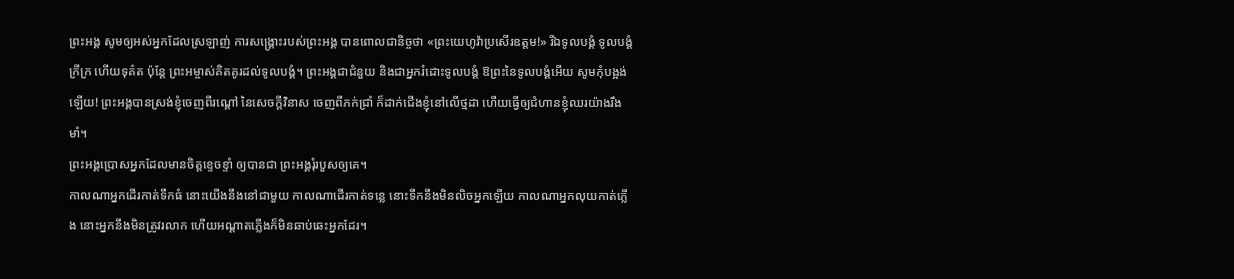ព្រះអង្គ សូមឲ្យអស់អ្នកដែលស្រឡាញ់ ការសង្គ្រោះរបស់ព្រះអង្គ បានពោលជានិច្ចថា «ព្រះយេហូវ៉ាប្រសើរឧត្តម!» រីឯទូលបង្គំ ទូលបង្គំក្រីក្រ ហើយទុគ៌ត ប៉ុន្តែ ព្រះអម្ចាស់គិតគូរដល់ទូលបង្គំ។ ព្រះអង្គជាជំនួយ និងជាអ្នករំដោះទូលបង្គំ ឱព្រះនៃទូលបង្គំអើយ សូមកុំបង្អង់ឡើយ! ព្រះអង្គបានស្រង់ខ្ញុំចេញពីរណ្ដៅ នៃសេចក្ដីវិនាស ចេញពីភក់ជ្រាំ ក៏ដាក់ជើងខ្ញុំនៅលើថ្មដា ហើយធ្វើឲ្យជំហានខ្ញុំឈរយ៉ាងរឹងមាំ។
ព្រះអង្គប្រោសអ្នកដែលមានចិត្តខ្ទេចខ្ទាំ ឲ្យបានជា ព្រះអង្គរុំរបួសឲ្យគេ។
កាលណាអ្នកដើរកាត់ទឹកធំ នោះយើងនឹងនៅជាមួយ កាលណាដើរកាត់ទន្លេ នោះទឹកនឹងមិនលិចអ្នកឡើយ កាលណាអ្នកលុយកាត់ភ្លើង នោះអ្នកនឹងមិនត្រូវរលាក ហើយអណ្ដាតភ្លើងក៏មិនឆាប់ឆេះអ្នកដែរ។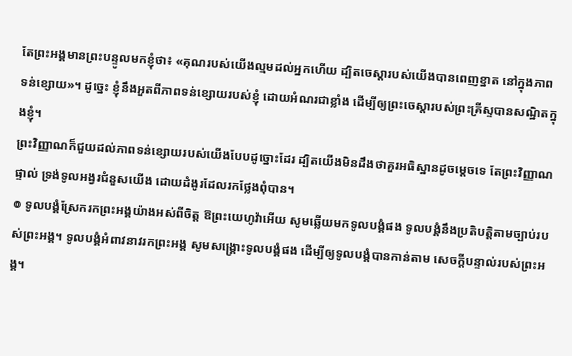តែព្រះអង្គមានព្រះបន្ទូលមកខ្ញុំថា៖ «គុណរបស់យើងល្មមដល់អ្នកហើយ ដ្បិតចេស្ដារបស់យើងបានពេញខ្នាត នៅក្នុងភាពទន់ខ្សោយ»។ ដូច្នេះ ខ្ញុំនឹងអួតពីភាពទន់ខ្សោយរបស់ខ្ញុំ ដោយអំណរជាខ្លាំង ដើម្បីឲ្យព្រះចេស្តារបស់ព្រះគ្រីស្ទបានសណ្ឋិតក្នុងខ្ញុំ។
ព្រះវិញ្ញាណក៏ជួយដល់ភាពទន់ខ្សោយរបស់យើងបែបដូច្នោះដែរ ដ្បិតយើងមិនដឹងថាគួរអធិស្ឋានដូចម្តេចទេ តែព្រះវិញ្ញាណផ្ទាល់ ទ្រង់ទូលអង្វរជំនួសយើង ដោយដំងូរដែលរកថ្លែងពុំបាន។
៙ ទូលបង្គំស្រែករកព្រះអង្គយ៉ាងអស់ពីចិត្ត ឱព្រះយេហូវ៉ាអើយ សូមឆ្លើយមកទូលបង្គំផង ទូលបង្គំនឹងប្រតិបត្តិតាមច្បាប់របស់ព្រះអង្គ។ ទូលបង្គំអំពាវនាវរកព្រះអង្គ សូមសង្គ្រោះទូលបង្គំផង ដើម្បីឲ្យទូលបង្គំបានកាន់តាម សេចក្ដីបន្ទាល់របស់ព្រះអង្គ។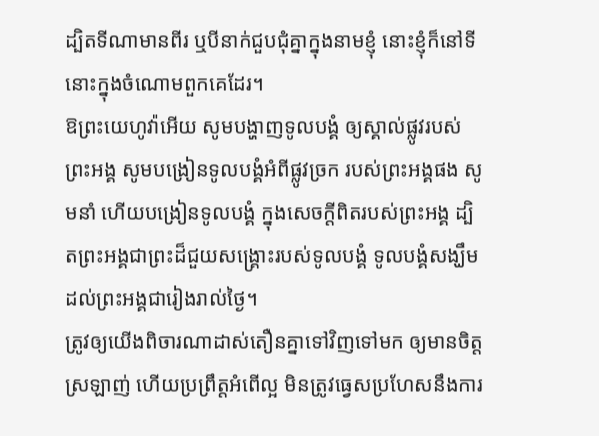ដ្បិតទីណាមានពីរ ឬបីនាក់ជួបជុំគ្នាក្នុងនាមខ្ញុំ នោះខ្ញុំក៏នៅទីនោះក្នុងចំណោមពួកគេដែរ។
ឱព្រះយេហូវ៉ាអើយ សូមបង្ហាញទូលបង្គំ ឲ្យស្គាល់ផ្លូវរបស់ព្រះអង្គ សូមបង្រៀនទូលបង្គំអំពីផ្លូវច្រក របស់ព្រះអង្គផង សូមនាំ ហើយបង្រៀនទូលបង្គំ ក្នុងសេចក្ដីពិតរបស់ព្រះអង្គ ដ្បិតព្រះអង្គជាព្រះដ៏ជួយសង្គ្រោះរបស់ទូលបង្គំ ទូលបង្គំសង្ឃឹមដល់ព្រះអង្គជារៀងរាល់ថ្ងៃ។
ត្រូវឲ្យយើងពិចារណាដាស់តឿនគ្នាទៅវិញទៅមក ឲ្យមានចិត្តស្រឡាញ់ ហើយប្រព្រឹត្តអំពើល្អ មិនត្រូវធ្វេសប្រហែសនឹងការ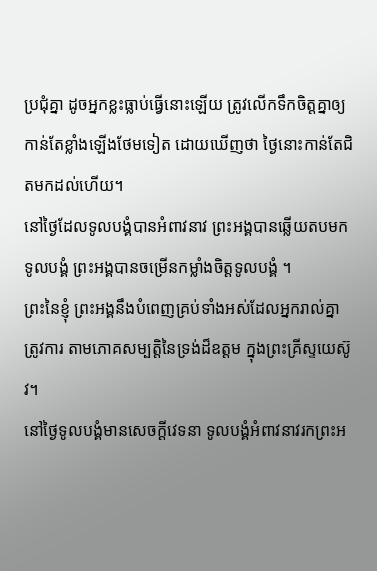ប្រជុំគ្នា ដូចអ្នកខ្លះធ្លាប់ធ្វើនោះឡើយ ត្រូវលើកទឹកចិត្តគ្នាឲ្យកាន់តែខ្លាំងឡើងថែមទៀត ដោយឃើញថា ថ្ងៃនោះកាន់តែជិតមកដល់ហើយ។
នៅថ្ងៃដែលទូលបង្គំបានអំពាវនាវ ព្រះអង្គបានឆ្លើយតបមកទូលបង្គំ ព្រះអង្គបានចម្រើនកម្លាំងចិត្តទូលបង្គំ ។
ព្រះនៃខ្ញុំ ព្រះអង្គនឹងបំពេញគ្រប់ទាំងអស់ដែលអ្នករាល់គ្នាត្រូវការ តាមភោគសម្បត្តិនៃទ្រង់ដ៏ឧត្តម ក្នុងព្រះគ្រីស្ទយេស៊ូវ។
នៅថ្ងៃទូលបង្គំមានសេចក្ដីវេទនា ទូលបង្គំអំពាវនាវរកព្រះអ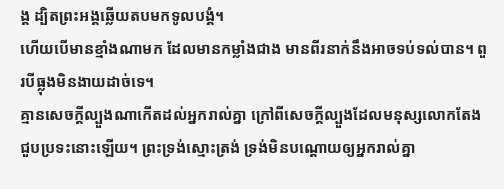ង្គ ដ្បិតព្រះអង្គឆ្លើយតបមកទូលបង្គំ។
ហើយបើមានខ្មាំងណាមក ដែលមានកម្លាំងជាង មានពីរនាក់នឹងអាចទប់ទល់បាន។ ពួរបីធ្លុងមិនងាយដាច់ទេ។
គ្មានសេចក្តីល្បួងណាកើតដល់អ្នករាល់គ្នា ក្រៅពីសេចក្តីល្បួងដែលមនុស្សលោកតែងជួបប្រទះនោះឡើយ។ ព្រះទ្រង់ស្មោះត្រង់ ទ្រង់មិនបណ្ដោយឲ្យអ្នករាល់គ្នា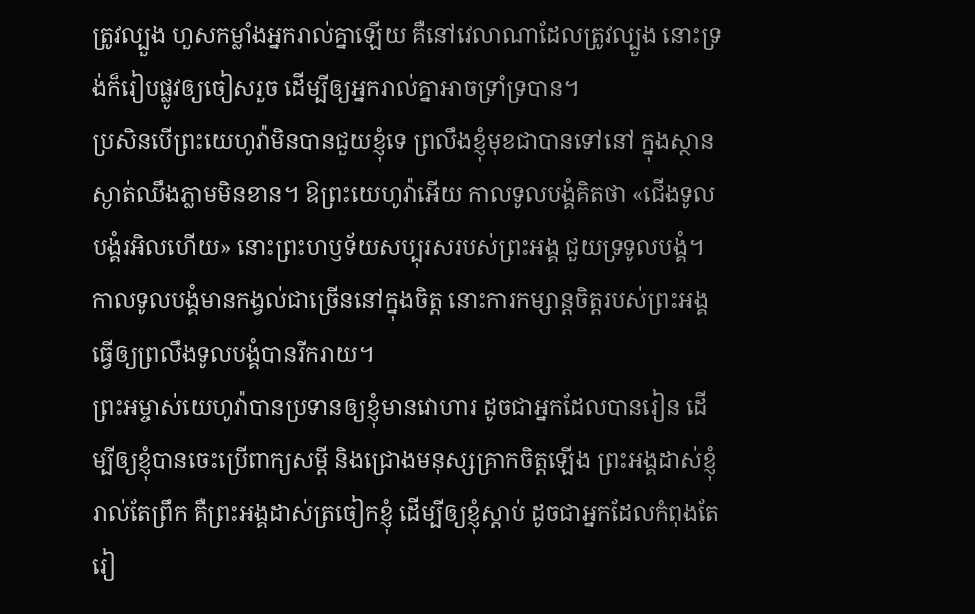ត្រូវល្បួង ហួសកម្លាំងអ្នករាល់គ្នាឡើយ គឺនៅវេលាណាដែលត្រូវល្បួង នោះទ្រង់ក៏រៀបផ្លូវឲ្យចៀសរួច ដើម្បីឲ្យអ្នករាល់គ្នាអាចទ្រាំទ្របាន។
ប្រសិនបើព្រះយេហូវ៉ាមិនបានជួយខ្ញុំទេ ព្រលឹងខ្ញុំមុខជាបានទៅនៅ ក្នុងស្ថានស្ងាត់ឈឹងភ្លាមមិនខាន។ ឱព្រះយេហូវ៉ាអើយ កាលទូលបង្គំគិតថា «ជើងទូលបង្គំរអិលហើយ» នោះព្រះហឫទ័យសប្បុរសរបស់ព្រះអង្គ ជួយទ្រទូលបង្គំ។ កាលទូលបង្គំមានកង្វល់ជាច្រើននៅក្នុងចិត្ត នោះការកម្សាន្តចិត្តរបស់ព្រះអង្គ ធ្វើឲ្យព្រលឹងទូលបង្គំបានរីករាយ។
ព្រះអម្ចាស់យេហូវ៉ាបានប្រទានឲ្យខ្ញុំមានវោហារ ដូចជាអ្នកដែលបានរៀន ដើម្បីឲ្យខ្ញុំបានចេះប្រើពាក្យសម្ដី និងជ្រោងមនុស្សគ្រាកចិត្តឡើង ព្រះអង្គដាស់ខ្ញុំរាល់តែព្រឹក គឺព្រះអង្គដាស់ត្រចៀកខ្ញុំ ដើម្បីឲ្យខ្ញុំស្តាប់ ដូចជាអ្នកដែលកំពុងតែរៀ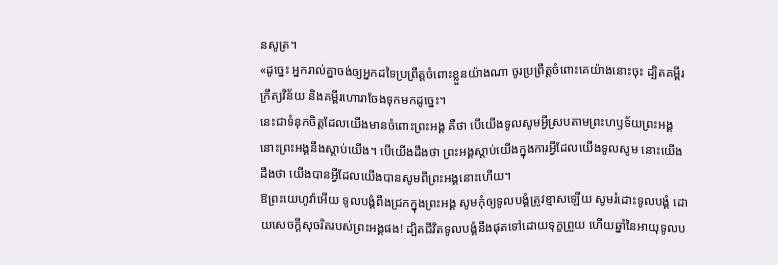នសូត្រ។
«ដូច្នេះ អ្នករាល់គ្នាចង់ឲ្យអ្នកដទៃប្រព្រឹត្តចំពោះខ្លួនយ៉ាងណា ចូរប្រព្រឹត្តចំពោះគេយ៉ាងនោះចុះ ដ្បិតគម្ពីរក្រឹត្យវិន័យ និងគម្ពីរហោរាចែងទុកមកដូច្នេះ។
នេះជាទំនុកចិត្តដែលយើងមានចំពោះព្រះអង្គ គឺថា បើយើងទូលសូមអ្វីស្របតាមព្រះហឫទ័យព្រះអង្គ នោះព្រះអង្គនឹងស្តាប់យើង។ បើយើងដឹងថា ព្រះអង្គស្តាប់យើងក្នុងការអ្វីដែលយើងទូលសូម នោះយើងដឹងថា យើងបានអ្វីដែលយើងបានសូមពីព្រះអង្គនោះហើយ។
ឱព្រះយេហូវ៉ាអើយ ទូលបង្គំពឹងជ្រកក្នុងព្រះអង្គ សូមកុំឲ្យទូលបង្គំត្រូវខ្មាសឡើយ សូមរំដោះទូលបង្គំ ដោយសេចក្ដីសុចរិតរបស់ព្រះអង្គផង! ដ្បិតជីវិតទូលបង្គំនឹងផុតទៅដោយទុក្ខព្រួយ ហើយឆ្នាំនៃអាយុទូលប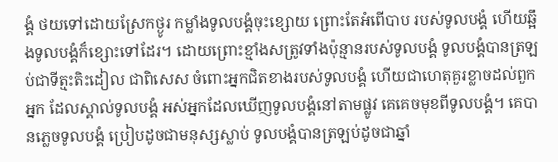ង្គំ ថយទៅដោយស្រែកថ្ងូរ កម្លាំងទូលបង្គំចុះខ្សោយ ព្រោះតែអំពើបាប របស់ទូលបង្គំ ហើយឆ្អឹងទូលបង្គំក៏ខ្សោះទៅដែរ។ ដោយព្រោះខ្មាំងសត្រូវទាំងប៉ុន្មានរបស់ទូលបង្គំ ទូលបង្គំបានត្រឡប់ជាទីត្មះតិះដៀល ជាពិសេស ចំពោះអ្នកជិតខាងរបស់ទូលបង្គំ ហើយជាហេតុគួរខ្លាចដល់ពួកអ្នក ដែលស្គាល់ទូលបង្គំ អស់អ្នកដែលឃើញទូលបង្គំនៅតាមផ្លូវ គេគេចមុខពីទូលបង្គំ។ គេបានភ្លេចទូលបង្គំ ប្រៀបដូចជាមនុស្សស្លាប់ ទូលបង្គំបានត្រឡប់ដូចជាឆ្នាំ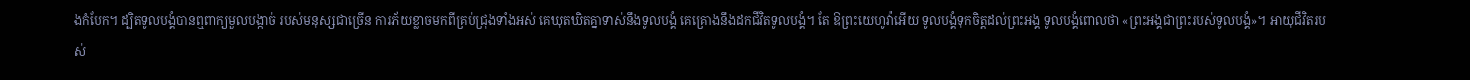ងកំបែក។ ដ្បិតទូលបង្គំបានឮពាក្យមួលបង្កាច់ របស់មនុស្សជាច្រើន ការភ័យខ្លាចមកពីគ្រប់ជ្រុងទាំងអស់ គេឃុតឃិតគ្នាទាស់នឹងទូលបង្គំ គេគ្រោងនឹងដកជីវិតទូលបង្គំ។ តែ ឱព្រះយេហូវ៉ាអើយ ទូលបង្គំទុកចិត្តដល់ព្រះអង្គ ទូលបង្គំពោលថា «ព្រះអង្គជាព្រះរបស់ទូលបង្គំ»។ អាយុជីវិតរបស់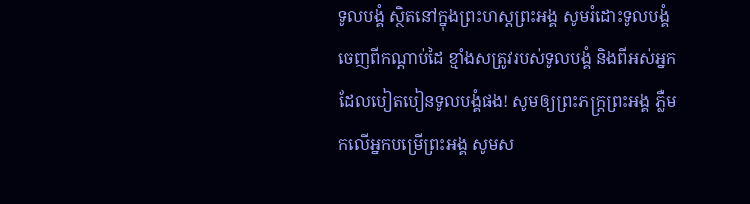ទូលបង្គំ ស្ថិតនៅក្នុងព្រះហស្តព្រះអង្គ សូមរំដោះទូលបង្គំ ចេញពីកណ្ដាប់ដៃ ខ្មាំងសត្រូវរបស់ទូលបង្គំ និងពីអស់អ្នកដែលបៀតបៀនទូលបង្គំផង! សូមឲ្យព្រះភក្ត្រព្រះអង្គ ភ្លឺមកលើអ្នកបម្រើព្រះអង្គ សូមស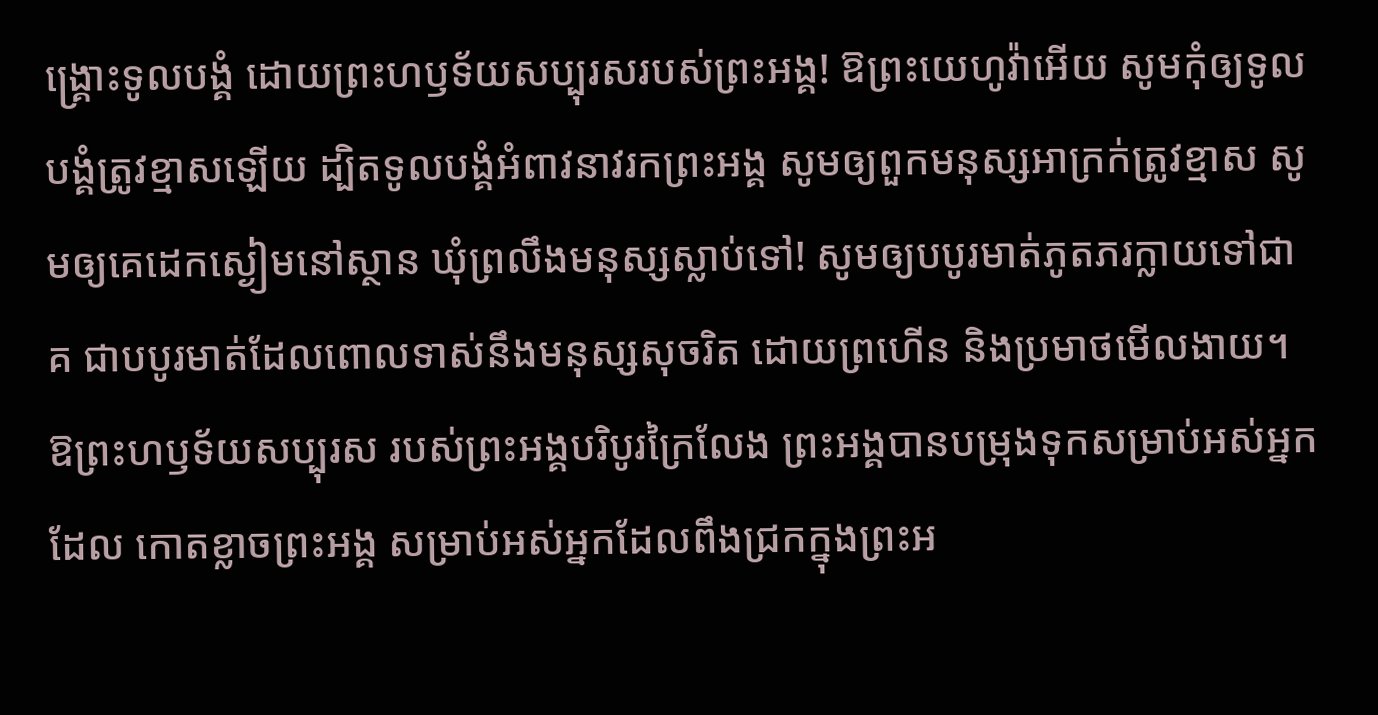ង្គ្រោះទូលបង្គំ ដោយព្រះហឫទ័យសប្បុរសរបស់ព្រះអង្គ! ឱព្រះយេហូវ៉ាអើយ សូមកុំឲ្យទូលបង្គំត្រូវខ្មាសឡើយ ដ្បិតទូលបង្គំអំពាវនាវរកព្រះអង្គ សូមឲ្យពួកមនុស្សអាក្រក់ត្រូវខ្មាស សូមឲ្យគេដេកស្ងៀមនៅស្ថាន ឃុំព្រលឹងមនុស្សស្លាប់ទៅ! សូមឲ្យបបូរមាត់ភូតភរក្លាយទៅជាគ ជាបបូរមាត់ដែលពោលទាស់នឹងមនុស្សសុចរិត ដោយព្រហើន និងប្រមាថមើលងាយ។ ឱព្រះហឫទ័យសប្បុរស របស់ព្រះអង្គបរិបូរក្រៃលែង ព្រះអង្គបានបម្រុងទុកសម្រាប់អស់អ្នកដែល កោតខ្លាចព្រះអង្គ សម្រាប់អស់អ្នកដែលពឹងជ្រកក្នុងព្រះអ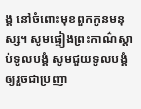ង្គ នៅចំពោះមុខពួកកូនមនុស្ស។ សូមផ្ទៀងព្រះកាណ៌ស្តាប់ទូលបង្គំ សូមជួយទូលបង្គំឲ្យរួចជាប្រញា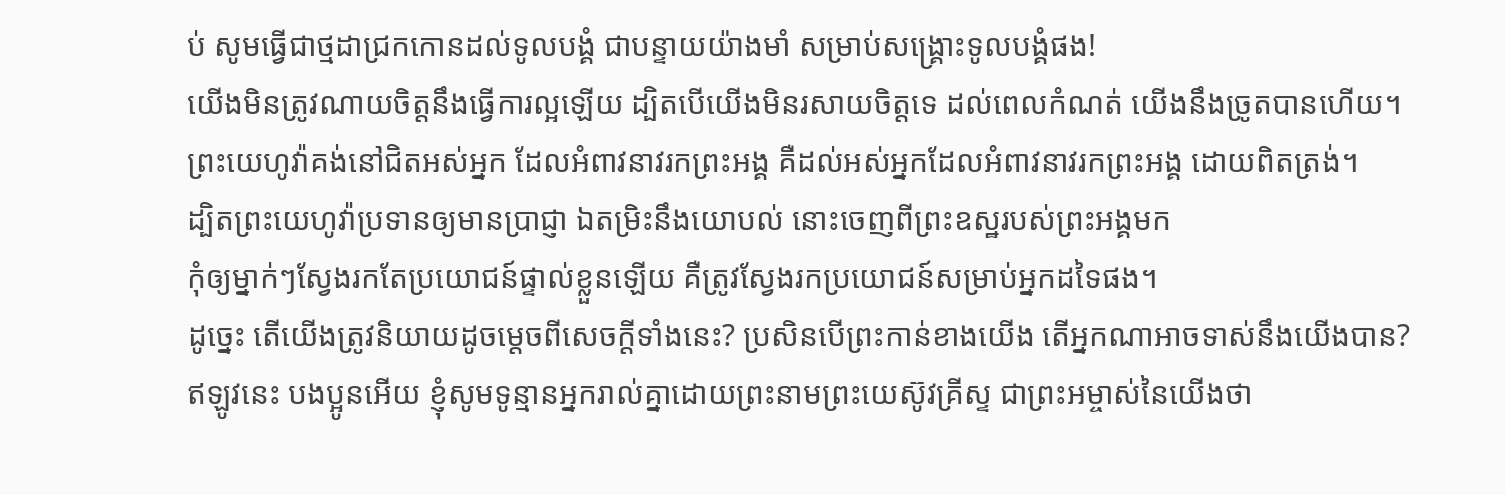ប់ សូមធ្វើជាថ្មដាជ្រកកោនដល់ទូលបង្គំ ជាបន្ទាយយ៉ាងមាំ សម្រាប់សង្គ្រោះទូលបង្គំផង!
យើងមិនត្រូវណាយចិត្តនឹងធ្វើការល្អឡើយ ដ្បិតបើយើងមិនរសាយចិត្តទេ ដល់ពេលកំណត់ យើងនឹងច្រូតបានហើយ។
ព្រះយេហូវ៉ាគង់នៅជិតអស់អ្នក ដែលអំពាវនាវរកព្រះអង្គ គឺដល់អស់អ្នកដែលអំពាវនាវរកព្រះអង្គ ដោយពិតត្រង់។
ដ្បិតព្រះយេហូវ៉ាប្រទានឲ្យមានប្រាជ្ញា ឯតម្រិះនឹងយោបល់ នោះចេញពីព្រះឧស្ឋរបស់ព្រះអង្គមក
កុំឲ្យម្នាក់ៗស្វែងរកតែប្រយោជន៍ផ្ទាល់ខ្លួនឡើយ គឺត្រូវស្វែងរកប្រយោជន៍សម្រាប់អ្នកដទៃផង។
ដូច្នេះ តើយើងត្រូវនិយាយដូចម្តេចពីសេចក្តីទាំងនេះ? ប្រសិនបើព្រះកាន់ខាងយើង តើអ្នកណាអាចទាស់នឹងយើងបាន?
ឥឡូវនេះ បងប្អូនអើយ ខ្ញុំសូមទូន្មានអ្នករាល់គ្នាដោយព្រះនាមព្រះយេស៊ូវគ្រីស្ទ ជាព្រះអម្ចាស់នៃយើងថា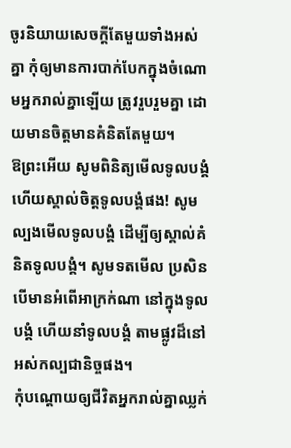ចូរនិយាយសេចក្តីតែមួយទាំងអស់គ្នា កុំឲ្យមានការបាក់បែកក្នុងចំណោមអ្នករាល់គ្នាឡើយ ត្រូវរួបរួមគ្នា ដោយមានចិត្តមានគំនិតតែមួយ។
ឱព្រះអើយ សូមពិនិត្យមើលទូលបង្គំ ហើយស្គាល់ចិត្តទូលបង្គំផង! សូមល្បងមើលទូលបង្គំ ដើម្បីឲ្យស្គាល់គំនិតទូលបង្គំ។ សូមទតមើល ប្រសិនបើមានអំពើអាក្រក់ណា នៅក្នុងទូលបង្គំ ហើយនាំទូលបង្គំ តាមផ្លូវដ៏នៅអស់កល្បជានិច្ចផង។
កុំបណ្ដោយឲ្យជីវិតអ្នករាល់គ្នាឈ្លក់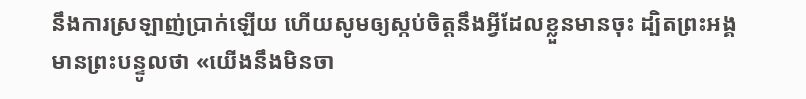នឹងការស្រឡាញ់ប្រាក់ឡើយ ហើយសូមឲ្យស្កប់ចិត្តនឹងអ្វីដែលខ្លួនមានចុះ ដ្បិតព្រះអង្គមានព្រះបន្ទូលថា «យើងនឹងមិនចា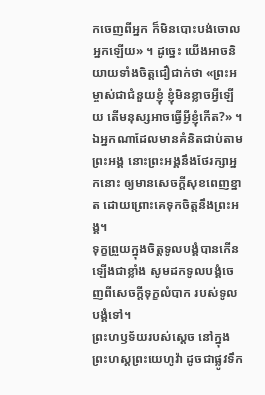កចេញពីអ្នក ក៏មិនបោះបង់ចោលអ្នកឡើយ» ។ ដូច្នេះ យើងអាចនិយាយទាំងចិត្តជឿជាក់ថា «ព្រះអម្ចាស់ជាជំនួយខ្ញុំ ខ្ញុំមិនខ្លាចអ្វីឡើយ តើមនុស្សអាចធ្វើអ្វីខ្ញុំកើត?» ។
ឯអ្នកណាដែលមានគំនិតជាប់តាមព្រះអង្គ នោះព្រះអង្គនឹងថែរក្សាអ្នកនោះ ឲ្យមានសេចក្ដីសុខពេញខ្នាត ដោយព្រោះគេទុកចិត្តនឹងព្រះអង្គ។
ទុក្ខព្រួយក្នុងចិត្តទូលបង្គំបានកើនឡើងជាខ្លាំង សូមដកទូលបង្គំចេញពីសេចក្ដីទុក្ខលំបាក របស់ទូលបង្គំទៅ។
ព្រះហឫទ័យរបស់ស្តេច នៅក្នុងព្រះហស្តព្រះយេហូវ៉ា ដូចជាផ្លូវទឹក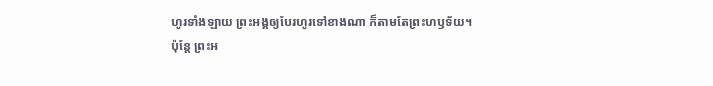ហូរទាំងឡាយ ព្រះអង្គឲ្យបែរហូរទៅខាងណា ក៏តាមតែព្រះហឫទ័យ។
ប៉ុន្តែ ព្រះអ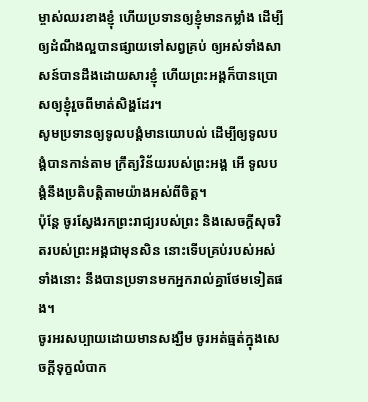ម្ចាស់ឈរខាងខ្ញុំ ហើយប្រទានឲ្យខ្ញុំមានកម្លាំង ដើម្បីឲ្យដំណឹងល្អបានផ្សាយទៅសព្វគ្រប់ ឲ្យអស់ទាំងសាសន៍បានដឹងដោយសារខ្ញុំ ហើយព្រះអង្គក៏បានប្រោសឲ្យខ្ញុំរួចពីមាត់សិង្ហដែរ។
សូមប្រទានឲ្យទូលបង្គំមានយោបល់ ដើម្បីឲ្យទូលបង្គំបានកាន់តាម ក្រឹត្យវិន័យរបស់ព្រះអង្គ អើ ទូលបង្គំនឹងប្រតិបត្តិតាមយ៉ាងអស់ពីចិត្ត។
ប៉ុន្តែ ចូរស្វែងរកព្រះរាជ្យរបស់ព្រះ និងសេចក្តីសុចរិតរបស់ព្រះអង្គជាមុនសិន នោះទើបគ្រប់របស់អស់ទាំងនោះ នឹងបានប្រទានមកអ្នករាល់គ្នាថែមទៀតផង។
ចូរអរសប្បាយដោយមានសង្ឃឹម ចូរអត់ធ្មត់ក្នុងសេចក្តីទុក្ខលំបាក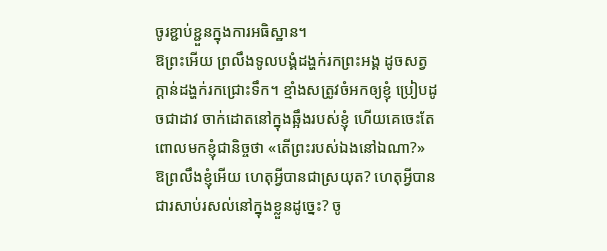ចូរខ្ជាប់ខ្ជួនក្នុងការអធិស្ឋាន។
ឱព្រះអើយ ព្រលឹងទូលបង្គំដង្ហក់រកព្រះអង្គ ដូចសត្វក្តាន់ដង្ហក់រកជ្រោះទឹក។ ខ្មាំងសត្រូវចំអកឲ្យខ្ញុំ ប្រៀបដូចជាដាវ ចាក់ដោតនៅក្នុងឆ្អឹងរបស់ខ្ញុំ ហើយគេចេះតែពោលមកខ្ញុំជានិច្ចថា «តើព្រះរបស់ឯងនៅឯណា?» ឱព្រលឹងខ្ញុំអើយ ហេតុអ្វីបានជាស្រយុត? ហេតុអ្វីបានជារសាប់រសល់នៅក្នុងខ្លួនដូច្នេះ? ចូ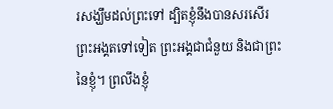រសង្ឃឹមដល់ព្រះទៅ ដ្បិតខ្ញុំនឹងបានសរសើរព្រះអង្គតទៅទៀត ព្រះអង្គជាជំនួយ និងជាព្រះនៃខ្ញុំ។ ព្រលឹងខ្ញុំ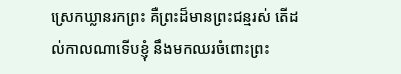ស្រេកឃ្លានរកព្រះ គឺព្រះដ៏មានព្រះជន្មរស់ តើដល់កាលណាទើបខ្ញុំ នឹងមកឈរចំពោះព្រះ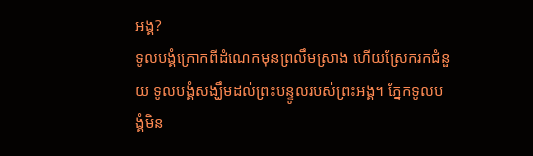អង្គ?
ទូលបង្គំក្រោកពីដំណេកមុនព្រលឹមស្រាង ហើយស្រែករកជំនួយ ទូលបង្គំសង្ឃឹមដល់ព្រះបន្ទូលរបស់ព្រះអង្គ។ ភ្នែកទូលបង្គំមិន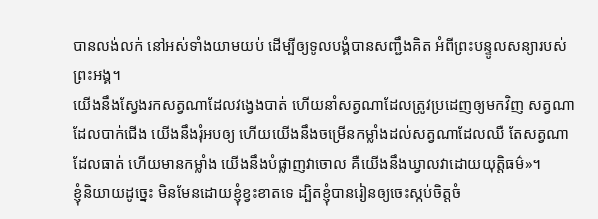បានលង់លក់ នៅអស់ទាំងយាមយប់ ដើម្បីឲ្យទូលបង្គំបានសញ្ជឹងគិត អំពីព្រះបន្ទូលសន្យារបស់ព្រះអង្គ។
យើងនឹងស្វែងរកសត្វណាដែលវង្វេងបាត់ ហើយនាំសត្វណាដែលត្រូវប្រដេញឲ្យមកវិញ សត្វណាដែលបាក់ជើង យើងនឹងរុំអបឲ្យ ហើយយើងនឹងចម្រើនកម្លាំងដល់សត្វណាដែលឈឺ តែសត្វណាដែលធាត់ ហើយមានកម្លាំង យើងនឹងបំផ្លាញវាចោល គឺយើងនឹងឃ្វាលវាដោយយុត្តិធម៌»។
ខ្ញុំនិយាយដូច្នេះ មិនមែនដោយខ្ញុំខ្វះខាតទេ ដ្បិតខ្ញុំបានរៀនឲ្យចេះស្កប់ចិត្តចំ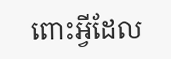ពោះអ្វីដែល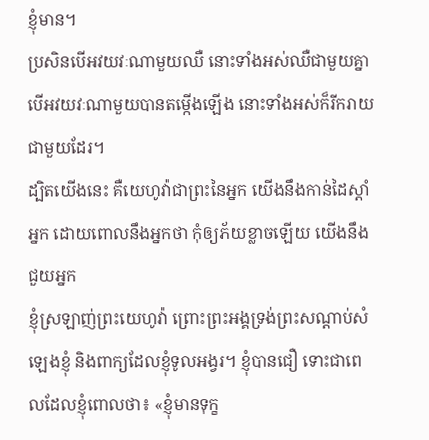ខ្ញុំមាន។
ប្រសិនបើអវយវៈណាមួយឈឺ នោះទាំងអស់ឈឺជាមួយគ្នា បើអវយវៈណាមួយបានតម្កើងឡើង នោះទាំងអស់ក៏រីករាយជាមួយដែរ។
ដ្បិតយើងនេះ គឺយេហូវ៉ាជាព្រះនៃអ្នក យើងនឹងកាន់ដៃស្តាំអ្នក ដោយពោលនឹងអ្នកថា កុំឲ្យភ័យខ្លាចឡើយ យើងនឹងជួយអ្នក
ខ្ញុំស្រឡាញ់ព្រះយេហូវ៉ា ព្រោះព្រះអង្គទ្រង់ព្រះសណ្ដាប់សំឡេងខ្ញុំ និងពាក្យដែលខ្ញុំទូលអង្វរ។ ខ្ញុំបានជឿ ទោះជាពេលដែលខ្ញុំពោលថា៖ «ខ្ញុំមានទុក្ខ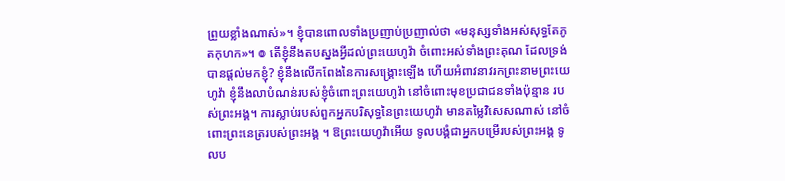ព្រួយខ្លាំងណាស់»។ ខ្ញុំបានពោលទាំងប្រញាប់ប្រញាល់ថា «មនុស្សទាំងអស់សុទ្ធតែភូតកុហក»។ ៙ តើខ្ញុំនឹងតបស្នងអ្វីដល់ព្រះយេហូវ៉ា ចំពោះអស់ទាំងព្រះគុណ ដែលទ្រង់បានផ្តល់មកខ្ញុំ? ខ្ញុំនឹងលើកពែងនៃការសង្គ្រោះឡើង ហើយអំពាវនាវរកព្រះនាមព្រះយេហូវ៉ា ខ្ញុំនឹងលាបំណន់របស់ខ្ញុំចំពោះព្រះយេហូវ៉ា នៅចំពោះមុខប្រជាជនទាំងប៉ុន្មាន របស់ព្រះអង្គ។ ការស្លាប់របស់ពួកអ្នកបរិសុទ្ធនៃព្រះយេហូវ៉ា មានតម្លៃវិសេសណាស់ នៅចំពោះព្រះនេត្ររបស់ព្រះអង្គ ។ ឱព្រះយេហូវ៉ាអើយ ទូលបង្គំជាអ្នកបម្រើរបស់ព្រះអង្គ ទូលប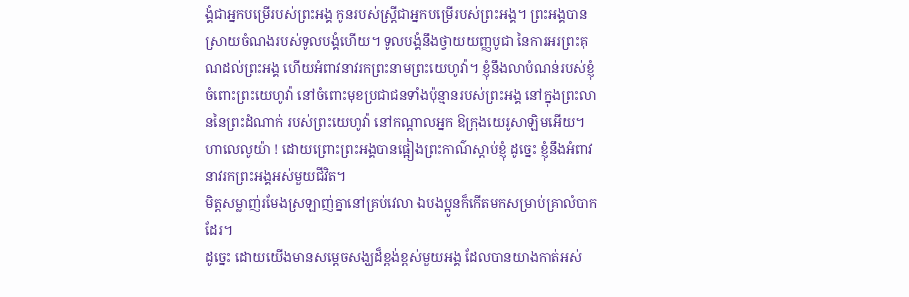ង្គំជាអ្នកបម្រើរបស់ព្រះអង្គ កូនរបស់ស្ត្រីជាអ្នកបម្រើរបស់ព្រះអង្គ។ ព្រះអង្គបានស្រាយចំណងរបស់ទូលបង្គំហើយ។ ទូលបង្គំនឹងថ្វាយយញ្ញបូជា នៃការអរព្រះគុណដល់ព្រះអង្គ ហើយអំពាវនាវរកព្រះនាមព្រះយេហូវ៉ា។ ខ្ញុំនឹងលាបំណន់របស់ខ្ញុំចំពោះព្រះយេហូវ៉ា នៅចំពោះមុខប្រជាជនទាំងប៉ុន្មានរបស់ព្រះអង្គ នៅក្នុងព្រះលាននៃព្រះដំណាក់ របស់ព្រះយេហូវ៉ា នៅកណ្ដាលអ្នក ឱក្រុងយេរូសាឡិមអើយ។ ហាលេលូយ៉ា ! ដោយព្រោះព្រះអង្គបានផ្អៀងព្រះកាណ៌ស្តាប់ខ្ញុំ ដូច្នេះ ខ្ញុំនឹងអំពាវនាវរកព្រះអង្គអស់មួយជីវិត។
មិត្តសម្លាញ់រមែងស្រឡាញ់គ្នានៅគ្រប់វេលា ឯបងប្អូនក៏កើតមកសម្រាប់គ្រាលំបាកដែរ។
ដូច្នេះ ដោយយើងមានសម្តេចសង្ឃដ៏ខ្ពង់ខ្ពស់មួយអង្គ ដែលបានយាងកាត់អស់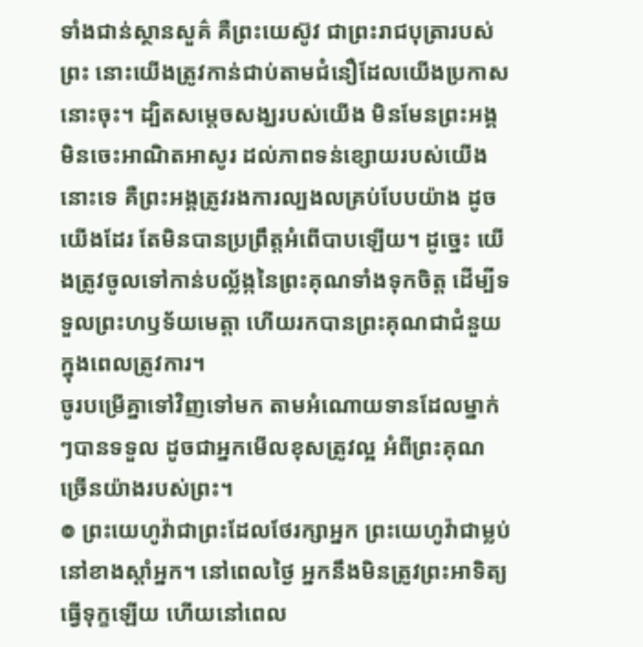ទាំងជាន់ស្ថានសួគ៌ គឺព្រះយេស៊ូវ ជាព្រះរាជបុត្រារបស់ព្រះ នោះយើងត្រូវកាន់ជាប់តាមជំនឿដែលយើងប្រកាសនោះចុះ។ ដ្បិតសម្តេចសង្ឃរបស់យើង មិនមែនព្រះអង្គមិនចេះអាណិតអាសូរ ដល់ភាពទន់ខ្សោយរបស់យើងនោះទេ គឺព្រះអង្គត្រូវរងការល្បងលគ្រប់បែបយ៉ាង ដូចយើងដែរ តែមិនបានប្រព្រឹត្តអំពើបាបឡើយ។ ដូច្នេះ យើងត្រូវចូលទៅកាន់បល្ល័ង្កនៃព្រះគុណទាំងទុកចិត្ត ដើម្បីទទួលព្រះហឫទ័យមេត្តា ហើយរកបានព្រះគុណជាជំនួយក្នុងពេលត្រូវការ។
ចូរបម្រើគ្នាទៅវិញទៅមក តាមអំណោយទានដែលម្នាក់ៗបានទទួល ដូចជាអ្នកមើលខុសត្រូវល្អ អំពីព្រះគុណច្រើនយ៉ាងរបស់ព្រះ។
៙ ព្រះយេហូវ៉ាជាព្រះដែលថែរក្សាអ្នក ព្រះយេហូវ៉ាជាម្លប់នៅខាងស្តាំអ្នក។ នៅពេលថ្ងៃ អ្នកនឹងមិនត្រូវព្រះអាទិត្យ ធ្វើទុក្ខឡើយ ហើយនៅពេល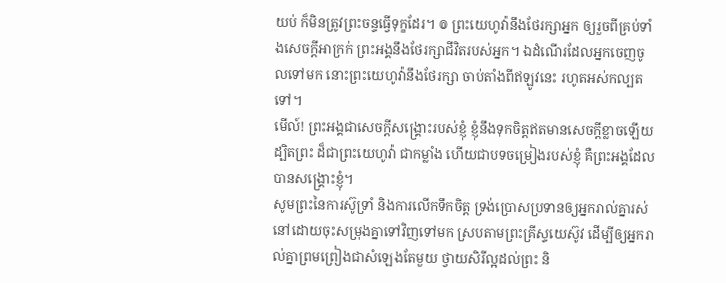យប់ ក៏មិនត្រូវព្រះចន្ទធ្វើទុក្ខដែរ។ ៙ ព្រះយេហូវ៉ានឹងថែរក្សាអ្នក ឲ្យរួចពីគ្រប់ទាំងសេចក្ដីអាក្រក់ ព្រះអង្គនឹងថែរក្សាជីវិតរបស់អ្នក។ ឯដំណើរដែលអ្នកចេញចូលទៅមក នោះព្រះយេហូវ៉ានឹងថែរក្សា ចាប់តាំងពីឥឡូវនេះ រហូតអស់កល្បតទៅ។
មើល៍! ព្រះអង្គជាសេចក្ដីសង្គ្រោះរបស់ខ្ញុំ ខ្ញុំនឹងទុកចិត្តឥតមានសេចក្ដីខ្លាចឡើយ ដ្បិតព្រះ ដ៏ជាព្រះយេហូវ៉ា ជាកម្លាំង ហើយជាបទចម្រៀងរបស់ខ្ញុំ គឺព្រះអង្គដែលបានសង្គ្រោះខ្ញុំ។
សូមព្រះនៃការស៊ូទ្រាំ និងការលើកទឹកចិត្ត ទ្រង់ប្រោសប្រទានឲ្យអ្នករាល់គ្នារស់នៅដោយចុះសម្រុងគ្នាទៅវិញទៅមក ស្របតាមព្រះគ្រីស្ទយេស៊ូវ ដើម្បីឲ្យអ្នករាល់គ្នាព្រមព្រៀងជាសំឡេងតែមួយ ថ្វាយសិរីល្អដល់ព្រះ និ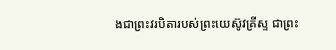ងជាព្រះវរបិតារបស់ព្រះយេស៊ូវគ្រីស្ទ ជាព្រះ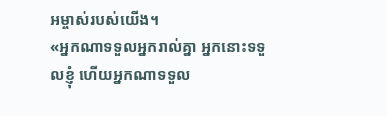អម្ចាស់របស់យើង។
«អ្នកណាទទួលអ្នករាល់គ្នា អ្នកនោះទទួលខ្ញុំ ហើយអ្នកណាទទួល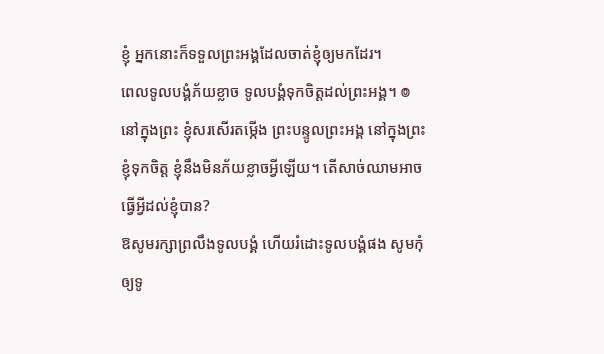ខ្ញុំ អ្នកនោះក៏ទទួលព្រះអង្គដែលចាត់ខ្ញុំឲ្យមកដែរ។
ពេលទូលបង្គំភ័យខ្លាច ទូលបង្គំទុកចិត្តដល់ព្រះអង្គ។ ៙ នៅក្នុងព្រះ ខ្ញុំសរសើរតម្កើង ព្រះបន្ទូលព្រះអង្គ នៅក្នុងព្រះ ខ្ញុំទុកចិត្ត ខ្ញុំនឹងមិនភ័យខ្លាចអ្វីឡើយ។ តើសាច់ឈាមអាចធ្វើអ្វីដល់ខ្ញុំបាន?
ឱសូមរក្សាព្រលឹងទូលបង្គំ ហើយរំដោះទូលបង្គំផង សូមកុំឲ្យទូ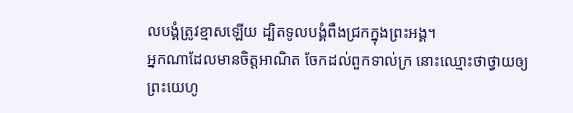លបង្គំត្រូវខ្មាសឡើយ ដ្បិតទូលបង្គំពឹងជ្រកក្នុងព្រះអង្គ។
អ្នកណាដែលមានចិត្តអាណិត ចែកដល់ពួកទាល់ក្រ នោះឈ្មោះថាថ្វាយឲ្យព្រះយេហូ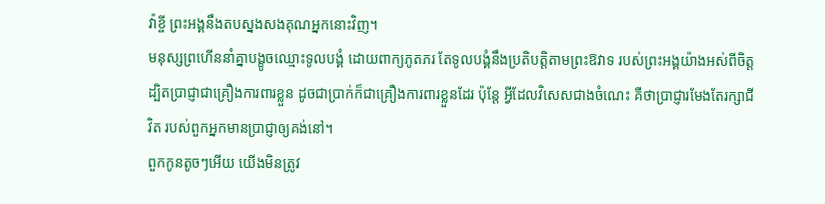វ៉ាខ្ចី ព្រះអង្គនឹងតបស្នងសងគុណអ្នកនោះវិញ។
មនុស្សព្រហើននាំគ្នាបង្ខូចឈ្មោះទូលបង្គំ ដោយពាក្យភូតភរ តែទូលបង្គំនឹងប្រតិបត្តិតាមព្រះឱវាទ របស់ព្រះអង្គយ៉ាងអស់ពីចិត្ត
ដ្បិតប្រាជ្ញាជាគ្រឿងការពារខ្លួន ដូចជាប្រាក់ក៏ជាគ្រឿងការពារខ្លួនដែរ ប៉ុន្តែ អ្វីដែលវិសេសជាងចំណេះ គឺថាប្រាជ្ញារមែងតែរក្សាជីវិត របស់ពួកអ្នកមានប្រាជ្ញាឲ្យគង់នៅ។
ពួកកូនតូចៗអើយ យើងមិនត្រូវ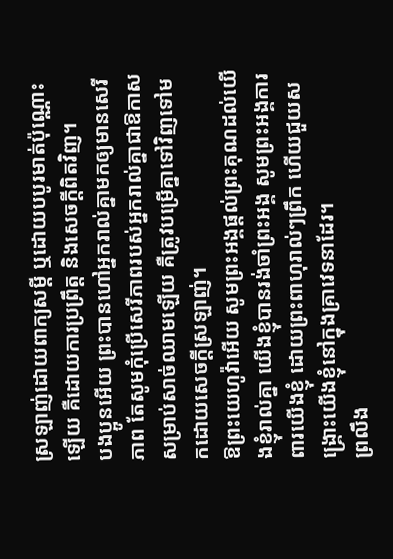ស្រឡាញ់ដោយពាក្យសម្ដី ឬដោយបបូរមាត់ប៉ុណ្ណោះឡើយ គឺដោយការប្រព្រឹត្ត និងសេចក្ដីពិតវិញ។
បងប្អូនអើយ ព្រះបានហៅអ្នករាល់គ្នាមកឲ្យមានសេរីភាព តែសូមកុំប្រើសេរីភាពរបស់អ្នករាល់គ្នាជាឱកាសសម្រាប់សាច់ឈាមឡើយ គឺត្រូវបម្រើគ្នាទៅវិញទៅមកដោយសេចក្ដីស្រឡាញ់។
ឱព្រះយេហូវ៉ាអើយ សូមព្រះអង្គផ្តល់ព្រះគុណដល់យើងខ្ញុំរាល់គ្នា យើងខ្ញុំបានរង់ចាំព្រះអង្គ សូមព្រះអង្គការពារយើងខ្ញុំ ដោយព្រះពាហុរាល់ៗព្រឹក ហើយជួយសង្គ្រោះយើងខ្ញុំនៅក្នុងគ្រាវេទនាដែរ។
ព្រលឹង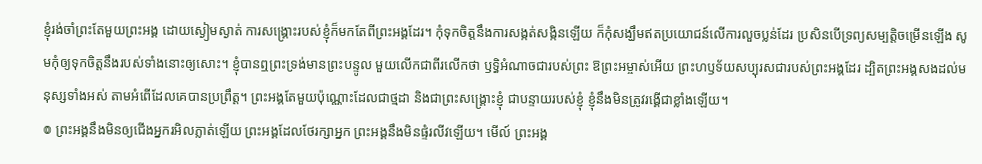ខ្ញុំរង់ចាំព្រះតែមួយព្រះអង្គ ដោយស្ងៀមស្ងាត់ ការសង្គ្រោះរបស់ខ្ញុំក៏មកតែពីព្រះអង្គដែរ។ កុំទុកចិត្តនឹងការសង្កត់សង្កិនឡើយ ក៏កុំសង្ឃឹមឥតប្រយោជន៍លើការលួចប្លន់ដែរ ប្រសិនបើទ្រព្យសម្បត្តិចម្រើនឡើង សូមកុំឲ្យទុកចិត្តនឹងរបស់ទាំងនោះឲ្យសោះ។ ខ្ញុំបានឮព្រះទ្រង់មានព្រះបន្ទូល មួយលើកជាពីរលើកថា ឫទ្ធិអំណាចជារបស់ព្រះ ឱព្រះអម្ចាស់អើយ ព្រះហឫទ័យសប្បុរសជារបស់ព្រះអង្គដែរ ដ្បិតព្រះអង្គសងដល់មនុស្សទាំងអស់ តាមអំពើដែលគេបានប្រព្រឹត្ត។ ព្រះអង្គតែមួយប៉ុណ្ណោះដែលជាថ្មដា និងជាព្រះសង្គ្រោះខ្ញុំ ជាបន្ទាយរបស់ខ្ញុំ ខ្ញុំនឹងមិនត្រូវរង្គើជាខ្លាំងឡើយ។
៙ ព្រះអង្គនឹងមិនឲ្យជើងអ្នករអិលភ្លាត់ឡើយ ព្រះអង្គដែលថែរក្សាអ្នក ព្រះអង្គនឹងមិនផ្ទំរលីវឡើយ។ មើល៍ ព្រះអង្គ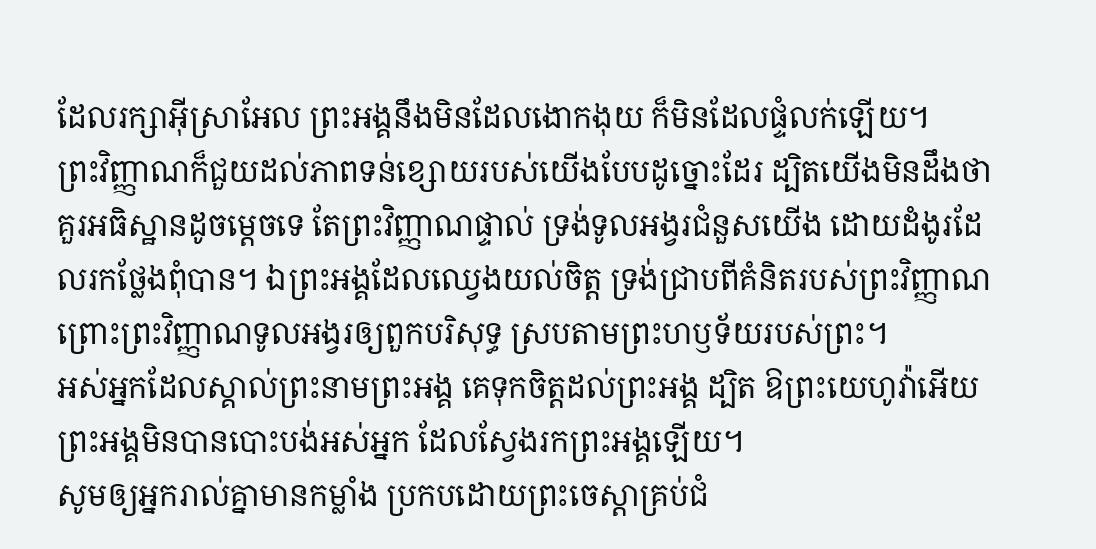ដែលរក្សាអ៊ីស្រាអែល ព្រះអង្គនឹងមិនដែលងោកងុយ ក៏មិនដែលផ្ទំលក់ឡើយ។
ព្រះវិញ្ញាណក៏ជួយដល់ភាពទន់ខ្សោយរបស់យើងបែបដូច្នោះដែរ ដ្បិតយើងមិនដឹងថាគួរអធិស្ឋានដូចម្តេចទេ តែព្រះវិញ្ញាណផ្ទាល់ ទ្រង់ទូលអង្វរជំនួសយើង ដោយដំងូរដែលរកថ្លែងពុំបាន។ ឯព្រះអង្គដែលឈ្វេងយល់ចិត្ត ទ្រង់ជ្រាបពីគំនិតរបស់ព្រះវិញ្ញាណ ព្រោះព្រះវិញ្ញាណទូលអង្វរឲ្យពួកបរិសុទ្ធ ស្របតាមព្រះហឫទ័យរបស់ព្រះ។
អស់អ្នកដែលស្គាល់ព្រះនាមព្រះអង្គ គេទុកចិត្តដល់ព្រះអង្គ ដ្បិត ឱព្រះយេហូវ៉ាអើយ ព្រះអង្គមិនបានបោះបង់អស់អ្នក ដែលស្វែងរកព្រះអង្គឡើយ។
សូមឲ្យអ្នករាល់គ្នាមានកម្លាំង ប្រកបដោយព្រះចេស្ដាគ្រប់ជំ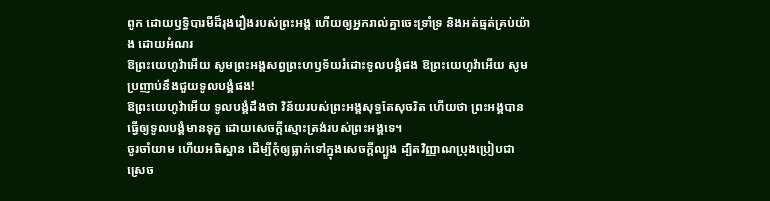ពូក ដោយឫទ្ធិបារមីដ៏រុងរឿងរបស់ព្រះអង្គ ហើយឲ្យអ្នករាល់គ្នាចេះទ្រាំទ្រ និងអត់ធ្មត់គ្រប់យ៉ាង ដោយអំណរ
ឱព្រះយេហូវ៉ាអើយ សូមព្រះអង្គសព្វព្រះហឫទ័យរំដោះទូលបង្គំផង ឱព្រះយេហូវ៉ាអើយ សូមប្រញាប់នឹងជួយទូលបង្គំផង!
ឱព្រះយេហូវ៉ាអើយ ទូលបង្គំដឹងថា វិន័យរបស់ព្រះអង្គសុទ្ធតែសុចរិត ហើយថា ព្រះអង្គបានធ្វើឲ្យទូលបង្គំមានទុក្ខ ដោយសេចក្ដីស្មោះត្រង់របស់ព្រះអង្គទេ។
ចូរចាំយាម ហើយអធិស្ឋាន ដើម្បីកុំឲ្យធ្លាក់ទៅក្នុងសេចក្តីល្បួង ដ្បិតវិញ្ញាណប្រុងប្រៀបជាស្រេច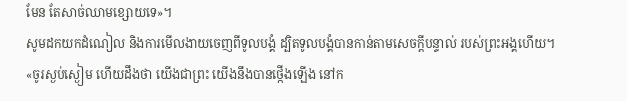មែន តែសាច់ឈាមខ្សោយទេ»។
សូមដកយកដំណៀល និងការមើលងាយចេញពីទូលបង្គំ ដ្បិតទូលបង្គំបានកាន់តាមសេចក្ដីបន្ទាល់ របស់ព្រះអង្គហើយ។
«ចូរស្ងប់ស្ងៀម ហើយដឹងថា យើងជាព្រះ យើងនឹងបានថ្កើងឡើង នៅក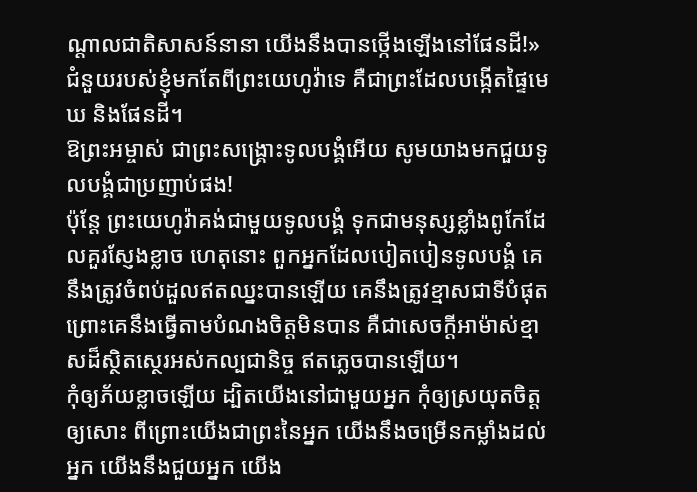ណ្ដាលជាតិសាសន៍នានា យើងនឹងបានថ្កើងឡើងនៅផែនដី!»
ជំនួយរបស់ខ្ញុំមកតែពីព្រះយេហូវ៉ាទេ គឺជាព្រះដែលបង្កើតផ្ទៃមេឃ និងផែនដី។
ឱព្រះអម្ចាស់ ជាព្រះសង្គ្រោះទូលបង្គំអើយ សូមយាងមកជួយទូលបង្គំជាប្រញាប់ផង!
ប៉ុន្តែ ព្រះយេហូវ៉ាគង់ជាមួយទូលបង្គំ ទុកជាមនុស្សខ្លាំងពូកែដែលគួរស្ញែងខ្លាច ហេតុនោះ ពួកអ្នកដែលបៀតបៀនទូលបង្គំ គេនឹងត្រូវចំពប់ដួលឥតឈ្នះបានឡើយ គេនឹងត្រូវខ្មាសជាទីបំផុត ព្រោះគេនឹងធ្វើតាមបំណងចិត្តមិនបាន គឺជាសេចក្ដីអាម៉ាស់ខ្មាសដ៏ស្ថិតស្ថេរអស់កល្បជានិច្ច ឥតភ្លេចបានឡើយ។
កុំឲ្យភ័យខ្លាចឡើយ ដ្បិតយើងនៅជាមួយអ្នក កុំឲ្យស្រយុតចិត្តឲ្យសោះ ពីព្រោះយើងជាព្រះនៃអ្នក យើងនឹងចម្រើនកម្លាំងដល់អ្នក យើងនឹងជួយអ្នក យើង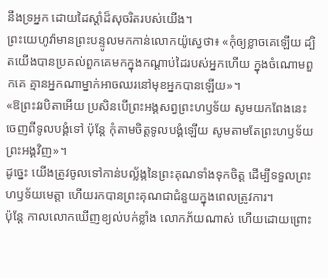នឹងទ្រអ្នក ដោយដៃស្តាំដ៏សុចរិតរបស់យើង។
ព្រះយេហូវ៉ាមានព្រះបន្ទូលមកកាន់លោកយ៉ូស្វេថា៖ «កុំឲ្យខ្លាចគេឡើយ ដ្បិតយើងបានប្រគល់ពួកគេមកក្នុងកណ្ដាប់ដៃរបស់អ្នកហើយ ក្នុងចំណោមពួកគេ គ្មានអ្នកណាម្នាក់អាចឈរនៅមុខអ្នកបានឡើយ»។
«ឱព្រះវរបិតាអើយ ប្រសិនបើព្រះអង្គសព្វព្រះហឫទ័យ សូមយកពែងនេះចេញពីទូលបង្គំទៅ ប៉ុន្តែ កុំតាមចិត្តទូលបង្គំឡើយ សូមតាមតែព្រះហឫទ័យព្រះអង្គវិញ»។
ដូច្នេះ យើងត្រូវចូលទៅកាន់បល្ល័ង្កនៃព្រះគុណទាំងទុកចិត្ត ដើម្បីទទួលព្រះហឫទ័យមេត្តា ហើយរកបានព្រះគុណជាជំនួយក្នុងពេលត្រូវការ។
ប៉ុន្តែ កាលលោកឃើញខ្យល់បក់ខ្លាំង លោកភ័យណាស់ ហើយដោយព្រោះ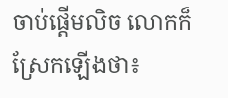ចាប់ផ្ដើមលិច លោកក៏ស្រែកឡើងថា៖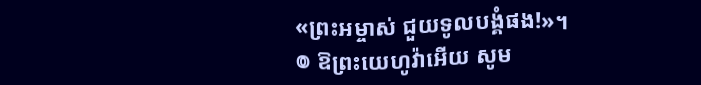«ព្រះអម្ចាស់ ជួយទូលបង្គំផង!»។
៙ ឱព្រះយេហូវ៉ាអើយ សូម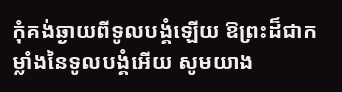កុំគង់ឆ្ងាយពីទូលបង្គំឡើយ ឱព្រះដ៏ជាកម្លាំងនៃទូលបង្គំអើយ សូមយាង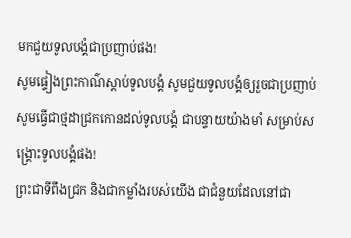មកជួយទូលបង្គំជាប្រញាប់ផង!
សូមផ្ទៀងព្រះកាណ៌ស្តាប់ទូលបង្គំ សូមជួយទូលបង្គំឲ្យរួចជាប្រញាប់ សូមធ្វើជាថ្មដាជ្រកកោនដល់ទូលបង្គំ ជាបន្ទាយយ៉ាងមាំ សម្រាប់សង្គ្រោះទូលបង្គំផង!
ព្រះជាទីពឹងជ្រក និងជាកម្លាំងរបស់យើង ជាជំនួយដែលនៅជា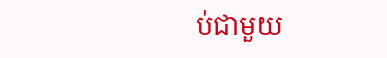ប់ជាមួយ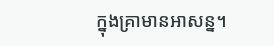ក្នុងគ្រាមានអាសន្ន។